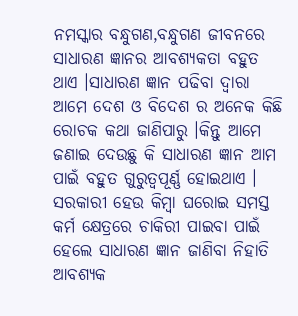ନମସ୍କାର ବନ୍ଧୁଗଣ,ବନ୍ଧୁଗଣ ଜୀବନରେ ସାଧାରଣ ଜ୍ଞାନର ଆବଶ୍ୟକତା ବହୁତ ଥାଏ ।ସାଧାରଣ ଜ୍ଞାନ ପଢିବା ଦ୍ଵାରା ଆମେ ଦେଶ ଓ ବିଦେଶ ର ଅନେକ କିଛି ରୋଚକ କଥା ଜାଣିପାରୁ ।କିନ୍ତୁ ଆମେ ଜଣାଇ ଦେଉଛୁ କି ସାଧାରଣ ଜ୍ଞାନ ଆମ ପାଇଁ ବହୁତ ଗୁରୁତ୍ୱପୂର୍ଣ୍ଣ ହୋଇଥାଏ । ସରକାରୀ ହେଉ କିମ୍ବା ଘରୋଇ ସମସ୍ତ କର୍ମ କ୍ଷେତ୍ରରେ ଚାକିରୀ ପାଇବା ପାଇଁ ହେଲେ ସାଧାରଣ ଜ୍ଞାନ ଜାଣିବା ନିହାତି ଆବଶ୍ୟକ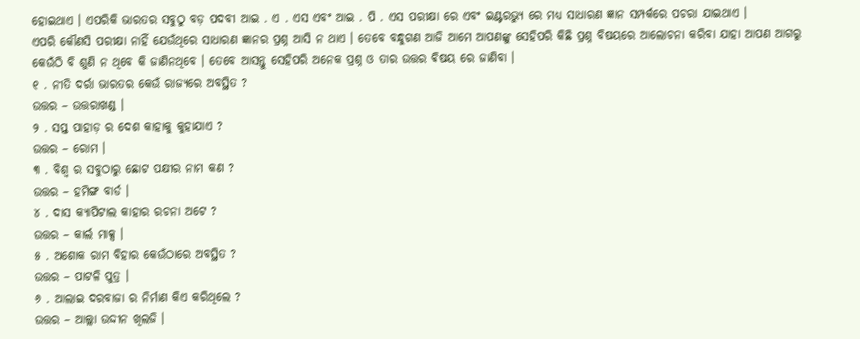ହୋଇଥାଏ । ଏପରିକି ଭାରତର ସବୁଠୁ ବଡ଼ ପଦବୀ ଆଇ . ଏ . ଏସ ଏବଂ ଆଇ . ପି . ଏସ ପରୀକ୍ଷା ରେ ଏବଂ ଇଣ୍ଟରଭ୍ୟୁ ରେ ମଧ୍ୟ ସାଧାରଣ ଜ୍ଞାନ ସମ୍ପର୍କରେ ପଚରା ଯାଇଥାଏ ।
ଏପରି କୌଣସି ପରୀକ୍ଷା ନାହିଁ ଯେଉଁଥିରେ ସାଧାରଣ ଜ୍ଞାନର ପ୍ରଶ୍ନ ଆସି ନ ଥାଏ । ତେବେ ବନ୍ଧୁଗଣ ଆଜି ଆମେ ଆପଣଙ୍କୁ ସେହିପରି କିଛି ପ୍ରଶ୍ନ ବିଷୟରେ ଆଲୋଚନା କରିବା ଯାହା ଆପଣ ଆଗରୁ କେଉଁଠି ବି ଶୁଣି ନ ଥିବେ କି ଜାଣିନଥିବେ । ତେବେ ଆସନ୍ତୁ ସେହିପରି ଅନେକ ପ୍ରଶ୍ନ ଓ ତାର ଉତ୍ତର ଵିଷୟ ରେ ଜାଣିବା ।
୧ . ନୀତି ଦର୍ରା ଭାରତର କେଉଁ ରାଜ୍ୟରେ ଅବସ୍ଥିତ ?
ଉତ୍ତର – ଉତ୍ତରାଖଣ୍ଡ ।
୨ . ସପ୍ତ ପାହାଡ଼ ର ଦେଶ କାହାକୁ କୁହାଯାଏ ?
ଉତ୍ତର – ରୋମ ।
୩ . ବିଶ୍ୱ ର ସବୁଠାରୁ ଛୋଟ ପକ୍ଷୀର ନାମ କଣ ?
ଉତ୍ତର – ହମିଙ୍ଗ ବାର୍ଡ ।
୪ . ଦାସ କ୍ୟାପିଟାଲ କାହାର ରଚନା ଅଟେ ?
ଉତ୍ତର – କାର୍ଲ ମାକ୍ସ ।
୫ . ଅଶୋକ ରାମ ବିହାର କେଉଁଠାରେ ଅବସ୍ଥିତ ?
ଉତ୍ତର – ପାଟଳି ପୁତ୍ର ।
୬ . ଆଲାଇ ଦରବାଜା ର ନିର୍ମାଣ କିଏ କରିଥିଲେ ?
ଉତ୍ତର – ଆଲ୍ଲା ଉଦ୍ଦୀନ ଖିଲଜି ।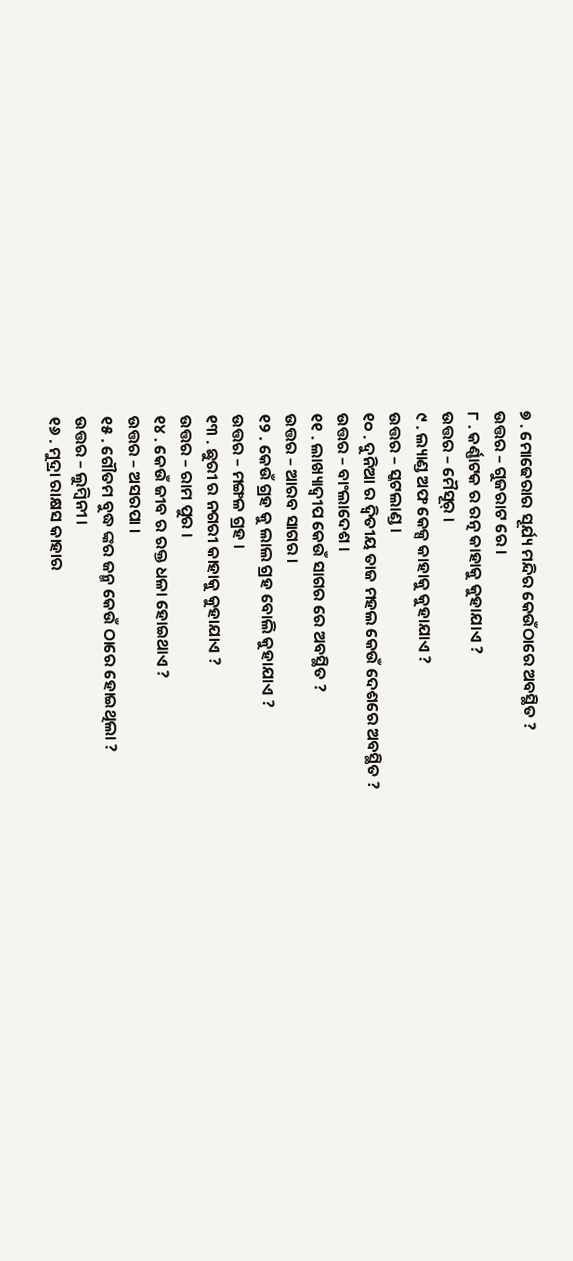୭ . ମୋଢେରାର ସୂର୍ଯ୍ୟ ମନ୍ଦିର କେଉଁଠାରେ ଅବସ୍ଥିତ ?
ଉତ୍ତର – ଗୁଜରାଟ ରେ ।
୮ . କର୍ଣ୍ଣାଟକ ର ରତ୍ନ କାହାକୁ କୁହାଯାଏ ?
ଉତ୍ତର – ମୈସୂର୍ ।
୯ . ଲ୍ୟାଣ୍ଡ ଅଫ କେକ୍ସ କାହାକୁ କୁହାଯାଏ ?
ଉତ୍ତର – ସ୍କଟଲାଣ୍ଡ ।
୧୦ . ଦୁନିଆ ର ଦ୍ଵିତୀୟ ତାଜ ମହଲ କେଉଁ ଦେଶରେ ଅବସ୍ଥିତ ?
ଉତ୍ତର – ବାଂଲାଦେଶ ।
୧୧ . ଲାଖ୍ୟାଦ୍ବୀପ କେଉଁ ସାଗର ରେ ଅବସ୍ଥିତ ?
ଉତ୍ତର – ଆରବ ସାଗର ।
୧୨ . କେଉଁ ଗ୍ରହ କୁ ଲାଲ ଗ୍ରହ ବୋଲି କୁହାଯାଏ ?
ଉତ୍ତର – ମଙ୍ଗଳ ଗ୍ରହ ।
୧୩ . ଛୁରୀ ର ନଗରୀ କାହାକୁ କୁହାଯାଏ ?
ଉତ୍ତର – ରାମ ପୁର ।
୧୪ . କେଉଁ ଜୀବ ର ରକ୍ତ ଧଳା ହୋଇଥାଏ ?
ଉତ୍ତର – ଅସରପା ।
୧୫ . ଗୌତମ ବୁଦ୍ଧ ଙ୍କର ଜନ୍ମ କେଉଁ ଠାରେ ହୋଇଥିଲା ?
ଉତ୍ତର – ଲୁମ୍ବିନୀ ।
୧୬ . ମୁଦ୍ରା ରାକ୍ଷସ କାହାର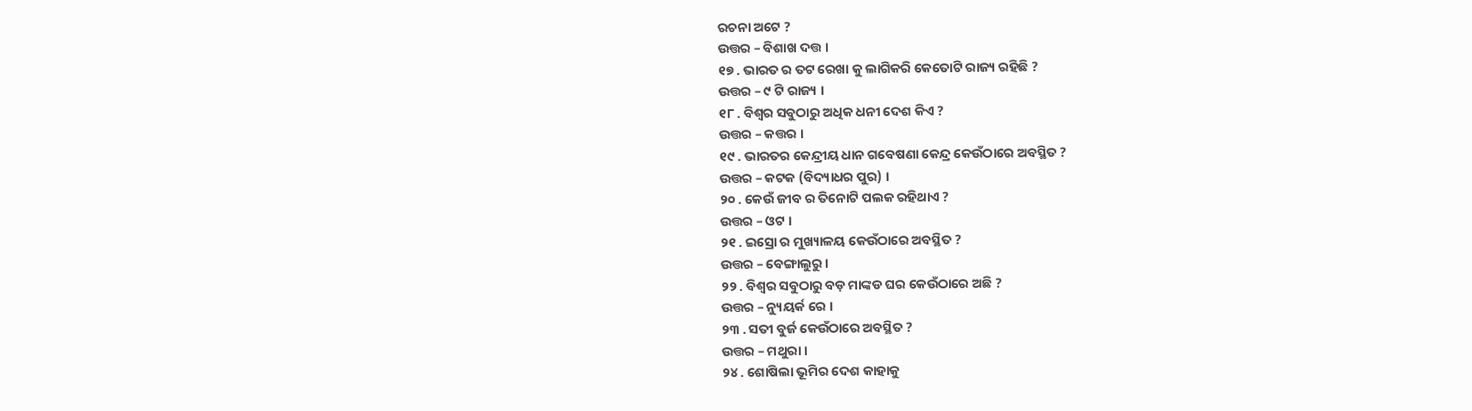ରଚନା ଅଟେ ?
ଉତ୍ତର – ବିଶାଖ ଦତ୍ତ ।
୧୭ . ଭାରତ ର ତଟ ରେଖା କୁ ଲାଗିକରି କେତୋଟି ରାଜ୍ୟ ରହିଛି ?
ଉତ୍ତର – ୯ ଟି ରାଜ୍ୟ ।
୧୮ . ବିଶ୍ୱର ସବୁଠାରୁ ଅଧିକ ଧନୀ ଦେଶ କିଏ ?
ଉତ୍ତର – କତ୍ତର ।
୧୯ . ଭାରତର କେନ୍ଦ୍ରୀୟ ଧାନ ଗବେଷଣା କେନ୍ଦ୍ର କେଉଁଠାରେ ଅବସ୍ଥିତ ?
ଉତ୍ତର – କଟକ (ବିଦ୍ୟାଧର ପୁର) ।
୨୦ . କେଉଁ ଜୀବ ର ତିନୋଟି ପଲକ ରହିଥାଏ ?
ଉତ୍ତର – ଓଟ ।
୨୧ . ଇସ୍ରୋ ର ମୁଖ୍ୟାଳୟ କେଉଁଠାରେ ଅବସ୍ଥିତ ?
ଉତ୍ତର – ବେଙ୍ଗାଲୁରୁ ।
୨୨ . ବିଶ୍ୱର ସବୁଠାରୁ ବଡ଼ ମାଙ୍କଡ ଘର କେଉଁଠାରେ ଅଛି ?
ଉତ୍ତର – ନ୍ୟୁୟର୍କ ରେ ।
୨୩ . ସତୀ ବୁର୍ଜ କେଉଁଠାରେ ଅବସ୍ଥିତ ?
ଉତ୍ତର – ମଥୁରା ।
୨୪ . ଶୋଷିଲା ଭୂମିର ଦେଶ କାହାକୁ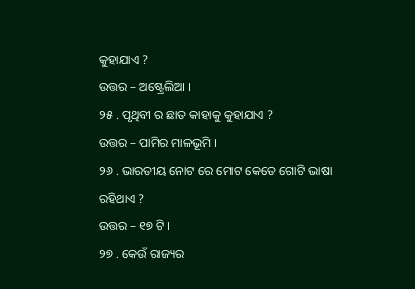କୁହାଯାଏ ?
ଉତ୍ତର – ଅଷ୍ଟ୍ରେଲିଆ ।
୨୫ . ପୃଥିବୀ ର ଛାତ କାହାକୁ କୁହାଯାଏ ?
ଉତ୍ତର – ପାମିର ମାଳଭୂମି ।
୨୬ . ଭାରତୀୟ ନୋଟ ରେ ମୋଟ କେତେ ଗୋଟି ଭାଷା ରହିଥାଏ ?
ଉତ୍ତର – ୧୭ ଟି ।
୨୭ . କେଉଁ ରାଜ୍ୟର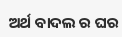ଅର୍ଥ ବାଦଲ ର ଘର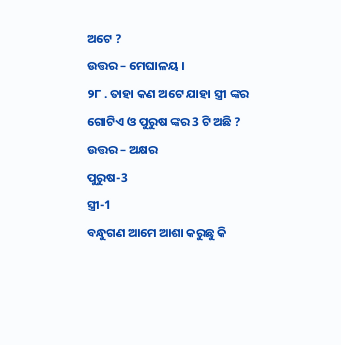ଅଟେ ?
ଉତ୍ତର – ମେଘାଳୟ ।
୨୮ . ତାହା କଣ ଅଟେ ଯାହା ସ୍ତ୍ରୀ ଙ୍କର ଗୋଟିଏ ଓ ପୁରୁଷ ଙ୍କର 3 ଟି ଅଛି ?
ଉତ୍ତର – ଅକ୍ଷର
ପୁରୁଷ-3
ସ୍ତ୍ରୀ-1
ବନ୍ଧୁଗଣ ଆମେ ଆଶା କରୁଛୁ କି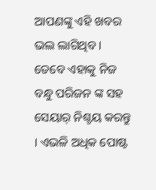ଆପଣଙ୍କୁ ଏହି ଖବର ଭଲ ଲାଗିଥିବ । ତେବେ ଏହାକୁ ନିଜ ବନ୍ଧୁ ପରିଜନ ଙ୍କ ସହ ସେୟାର୍ ନିଶ୍ଚୟ କରନ୍ତୁ । ଏଭଳି ଅଧିକ ପୋଷ୍ଟ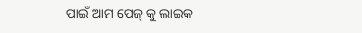ପାଇଁ ଆମ ପେଜ୍ କୁ ଲାଇକ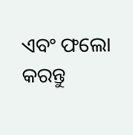ଏବଂ ଫଲୋ କରନ୍ତୁ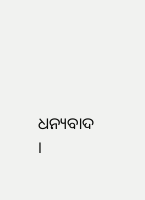ଧନ୍ୟବାଦ ।